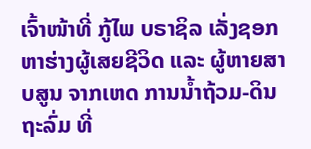ເຈົ້າໜ້າທີ່ ກູ້ໄພ ບຣາຊິລ ເລັ່ງຊອກຫາຮ່າງຜູ້ເສຍຊີວິດ ແລະ ຜູ້ຫາຍສາບສູນ ຈາກເຫດ ການນ້ຳຖ້ວມ-ດິນຖະລົ່ມ ທີ່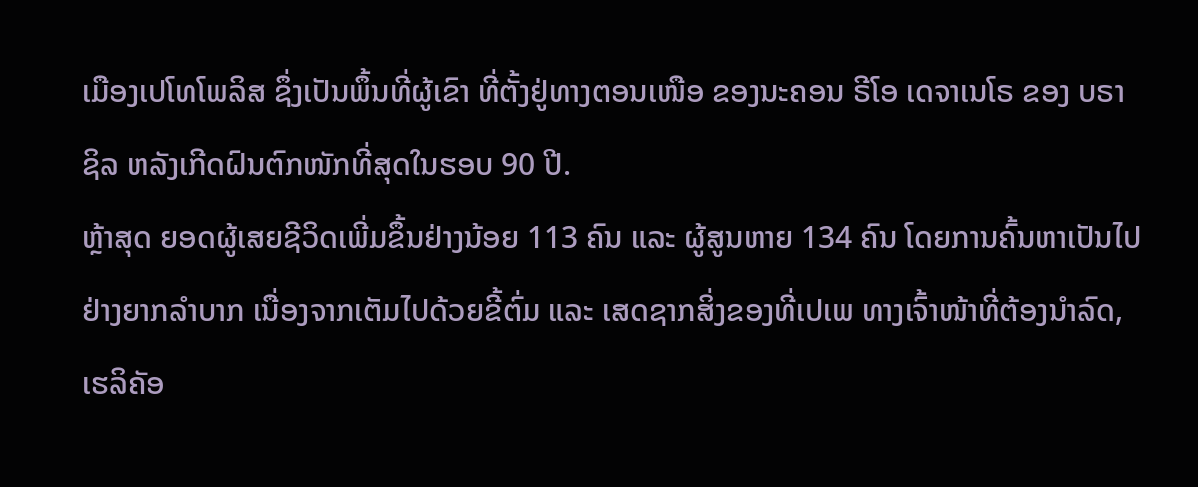ເມືອງເປໂທໂພລິສ ຊຶ່ງເປັນພຶ້ນທີ່ຜູ້ເຂົາ ທີ່ຕັ້ງຢູ່ທາງຕອນເໜືອ ຂອງນະຄອນ ຣີໂອ ເດຈາເນໂຣ ຂອງ ບຣາຊິລ ຫລັງເກີດຝົນຕົກໜັກທີ່ສຸດໃນຮອບ 90 ປີ.
ຫຼ້າສຸດ ຍອດຜູ້ເສຍຊີວິດເພີ່ມຂຶ້ນຢ່າງນ້ອຍ 113 ຄົນ ແລະ ຜູ້ສູນຫາຍ 134 ຄົນ ໂດຍການຄົ້ນຫາເປັນໄປຢ່າງຍາກລຳບາກ ເນື່ອງຈາກເຕັມໄປດ້ວຍຂີ້ຕົ່ມ ແລະ ເສດຊາກສິ່ງຂອງທີ່ເປເພ ທາງເຈົ້າໜ້າທີ່ຕ້ອງນຳລົດ, ເຮລິຄັອ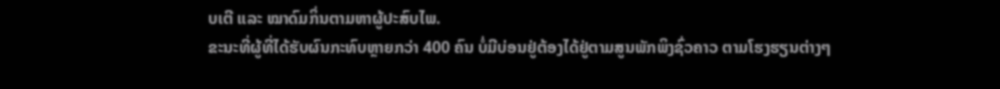ບເຕີ ແລະ ໝາດົມກິ່ນຕາມຫາຜູ້ປະສົບໄພ.
ຂະນະທີ່ຜູ້ທີ່ໄດ້ຮັບຜົນກະທົບຫຼາຍກວ່າ 400 ຄົນ ບໍ່ມີບ່ອນຢູ່ຕ້ອງໄດ້ຢູ່ຕາມສູນພັກພິງຊົ່ວຄາວ ຕາມໂຮງຮຽນຕ່າງໆ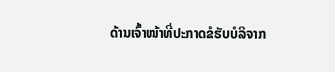ດ້ານເຈົ້າໜ້າທີ່ປະກາດຂໍຮັບບໍລິຈາກ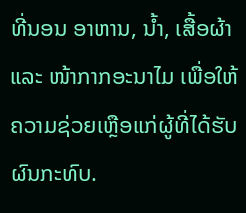ທີ່ນອນ ອາຫານ, ນ້ຳ, ເສື້ອຜ້າ ແລະ ໜ້າກາກອະນາໄມ ເພື່ອໃຫ້ຄວາມຊ່ວຍເຫຼືອແກ່ຜູ້ທີ່ໄດ້ຮັບຜົນກະທົບ.